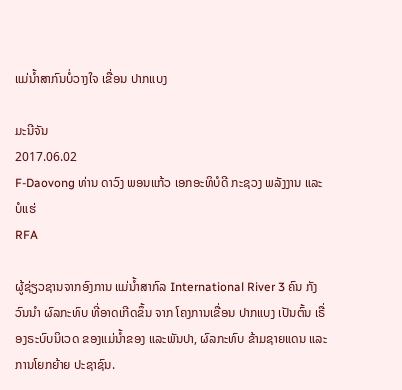ແມ່ນໍ້າສາກົນບໍ່ວາງໃຈ ເຂື່ອນ ປາກແບງ

ມະນີຈັນ
2017.06.02
F-Daovong ທ່ານ ດາວົງ ພອນແກ້ວ ເອກອະທິບໍດີ ກະຊວງ ພລັງງານ ແລະ ບໍແຮ່
RFA

ຜູ້ຊ່ຽວຊານຈາກອົງການ ແມ່ນໍ້າສາກົລ International River 3 ຄົນ ກັງວົນນໍາ ຜົລກະທົບ ທີ່ອາດເກີດຂຶ້ນ ຈາກ ໂຄງການເຂື່ອນ ປາກແບງ ເປັນຕົ້ນ ເຣື່ອງຣະບົບນິເວດ ຂອງແມ່ນໍ້າຂອງ ແລະພັນປາ, ຜົລກະທົບ ຂ້າມຊາຍແດນ ແລະການໂຍກຍ້າຍ ປະຊາຊົນ.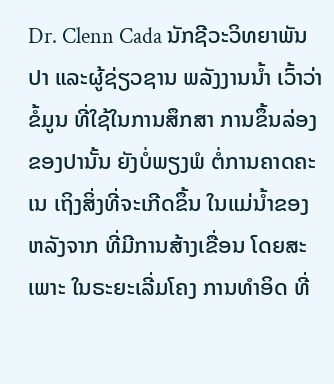Dr. Clenn Cada ນັກຊີວະວິທຍາພັນປາ ແລະຜູ້ຊ່ຽວຊານ ພລັງງານນໍ້າ ເວົ້າວ່າຂໍ້ມູນ ທີ່ໃຊ້ໃນການສຶກສາ ການຂຶ້ນລ່ອງ ຂອງປານັ້ນ ຍັງບໍ່ພຽງພໍ ຕໍ່ການຄາດຄະເນ ເຖິງສິ່ງທີ່ຈະເກີດຂຶ້ນ ໃນແມ່ນໍ້າຂອງ ຫລັງຈາກ ທີ່ມີການສ້າງເຂື່ອນ ໂດຍສະເພາະ ໃນຣະຍະເລີ່ມໂຄງ ການທໍາອິດ ທີ່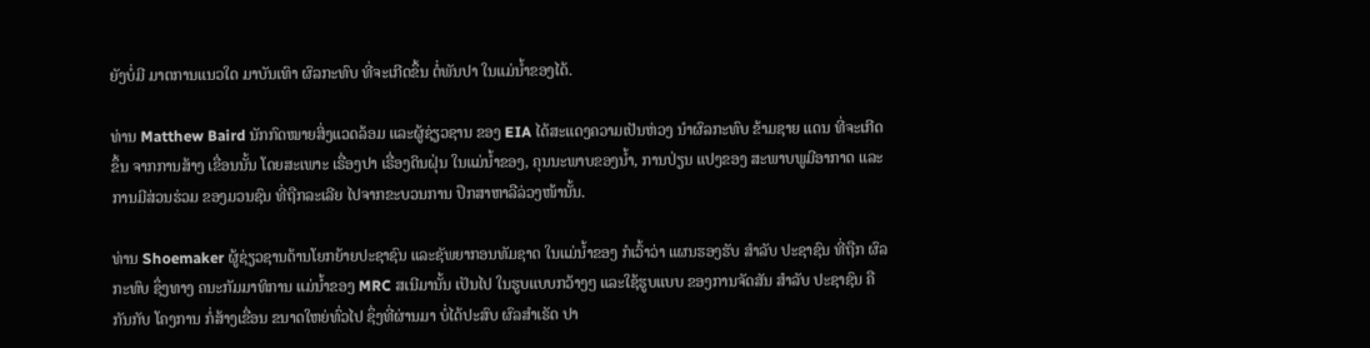ຍັງບໍ່ມີ ມາຕການແນວໃດ ມາບັນເທົາ ຜົລກະທົບ ທີ່ຈະເກີດຂຶ້ນ ຕໍ່ພັນປາ ໃນແມ່ນໍ້າຂອງໄດ້.

ທ່ານ Matthew Baird ນັກກົດໝາຍສິ່ງແວດລ້ອມ ແລະຜູ້ຊ່ຽວຊານ ຂອງ EIA ໄດ້ສະແດງຄວາມເປັນຫ່ວງ ນໍາຜົລກະທົບ ຂ້າມຊາຍ ແດນ ທີ່ຈະເກີດຂຶ້ນ ຈາກການສ້າງ ເຂື່ອນນັ້ນ ໂດຍສະເພາະ ເຣື່ອງປາ ເຣື່ອງດິນຝຸ່ນ ໃນແມ່ນໍ້າຂອງ, ຄຸນນະພາບຂອງນໍ້າ, ການປ່ຽນ ແປງຂອງ ສະພາບພູມີອາກາດ ແລະການມີສ່ວນຮ່ວມ ຂອງມວນຊົນ ທີ່ຖືກລະເລີຍ ໄປຈາກຂະບວນການ ປຶກສາຫາລືລ່ວງໜ້ານັ້ນ.

ທ່ານ Shoemaker ຜູ້ຊ່ຽວຊານດ້ານໂຍກຍ້າຍປະຊາຊົນ ແລະຊັພຍາກອນທັມຊາດ ໃນແມ່ນໍ້າຂອງ ກໍເວົ້າວ່າ ແຜນຮອງຮັບ ສໍາລັບ ປະຊາຊົນ ທີ່ຖືກ ຜົລກະທົບ ຊຶ່ງທາງ ຄນະກັມມາທິການ ແມ່ນໍ້າຂອງ MRC ສເນີມານັ້ນ ເປັນໄປ ໃນຮູບແບບກວ້າງໆ ແລະໃຊ້ຮູບແບບ ຂອງການຈັດສັນ ສໍາລັບ ປະຊາຊົນ ຄືກັນກັບ ໂຄງການ ກໍ່ສ້າງເຂື່ອນ ຂນາດໃຫຍ່ທົ່ວໄປ ຊຶ່ງທີ່ຜ່ານມາ ບໍ່ໄດ້ປະສົບ ຜົລສໍາເຣັດ ປາ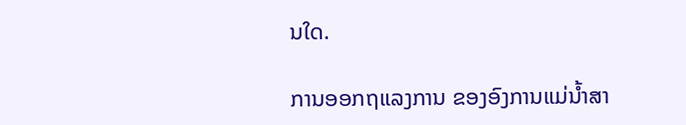ນໃດ.

ການອອກຖແລງການ ຂອງອົງການແມ່ນໍ້າສາ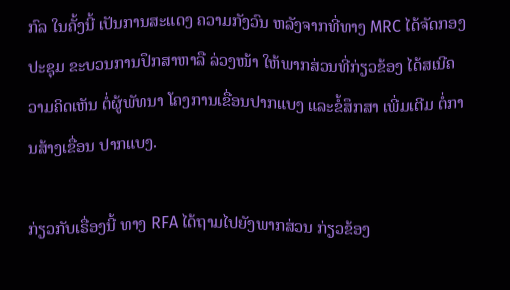ກົລ ໃນຄັ້ງນີ້ ເປັນການສະແດງ ຄວາມກັງວົນ ຫລັງຈາກທີ່ທາງ MRC ໄດ້ຈັດກອງປະຊຸມ ຂະບວນການປຶກສາຫາລື ລ່ວງໜ້າ ໃຫ້ພາກສ່ວນທີ່ກ່ຽວຂ້ອງ ໄດ້ສເນີຄວາມຄິດເຫັນ ຕໍ່ຜູ້ພັທນາ ໂຄງການເຂື່ອນປາກແບງ ແລະຂໍ້ສຶກສາ ເພີ່ມເຕີມ ຕໍ່ການສ້າງເຂື່ອນ ປາກແບງ.

ກ່ຽວກັບເຣື່ອງນີ້ ທາງ RFA ໄດ້ຖາມໄປຍັງພາກສ່ວນ ກ່ຽວຂ້ອງ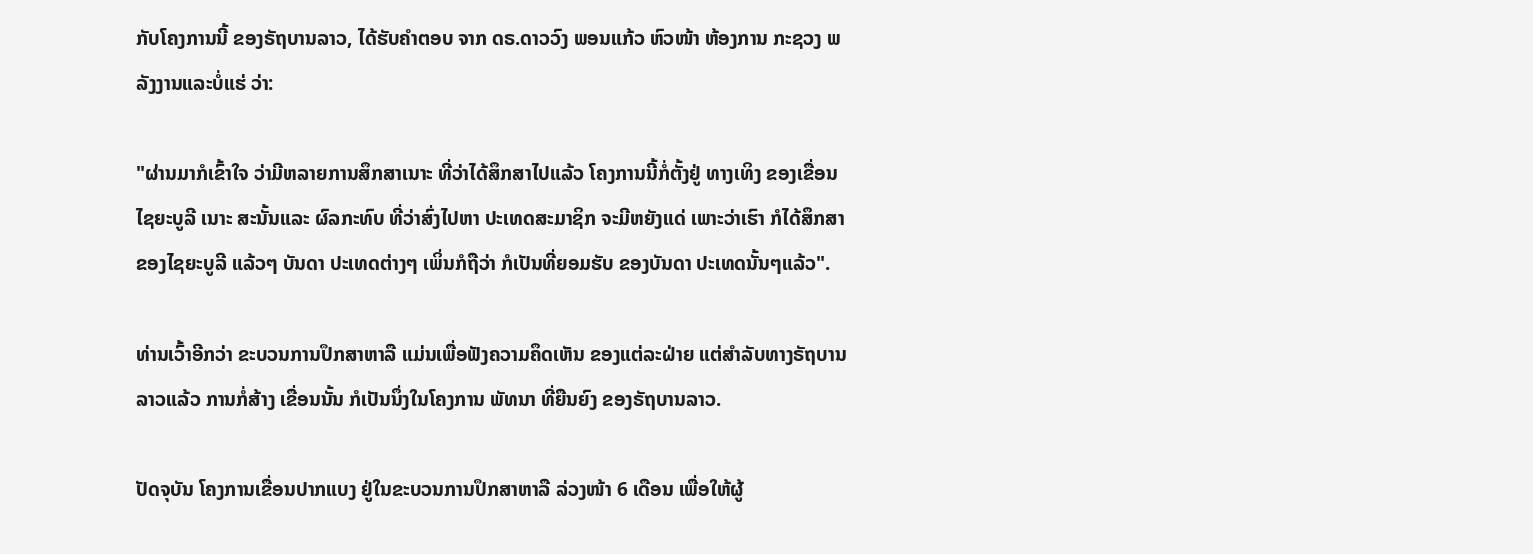ກັບໂຄງການນີ້ ຂອງຣັຖບານລາວ, ໄດ້ຮັບຄໍາຕອບ ຈາກ ດຣ.ດາວວົງ ພອນແກ້ວ ຫົວໜ້າ ຫ້ອງການ ກະຊວງ ພລັງງານແລະບໍ່ແຮ່ ວ່າ:

"ຜ່ານມາກໍເຂົ້າໃຈ ວ່າມີຫລາຍການສຶກສາເນາະ ທີ່ວ່າໄດ້ສຶກສາໄປແລ້ວ ໂຄງການນີ້ກໍ່ຕັ້ງຢູ່ ທາງເທິງ ຂອງເຂື່ອນໄຊຍະບູລີ ເນາະ ສະນັ້ນແລະ ຜົລກະທົບ ທີ່ວ່າສົ່ງໄປຫາ ປະເທດສະມາຊິກ ຈະມີຫຍັງແດ່ ເພາະວ່າເຮົາ ກໍໄດ້ສຶກສາ ຂອງໄຊຍະບູລີ ແລ້ວໆ ບັນດາ ປະເທດຕ່າງໆ ເພິ່ນກໍຖືວ່າ ກໍເປັນທີ່ຍອມຮັບ ຂອງບັນດາ ປະເທດນັ້ນໆແລ້ວ".

ທ່ານເວົ້າອີກວ່າ ຂະບວນການປຶກສາຫາລື ແມ່ນເພື່ອຟັງຄວາມຄຶດເຫັນ ຂອງແຕ່ລະຝ່າຍ ແຕ່ສໍາລັບທາງຣັຖບານລາວແລ້ວ ການກໍ່ສ້າງ ເຂື່ອນນັ້ນ ກໍເປັນນຶ່ງໃນໂຄງການ ພັທນາ ທີ່ຍືນຍົງ ຂອງຣັຖບານລາວ.

ປັດຈຸບັນ ໂຄງການເຂື່ອນປາກແບງ ຢູ່ໃນຂະບວນການປຶກສາຫາລື ລ່ວງໜ້າ 6 ເດືອນ ເພື່ອໃຫ້ຜູ້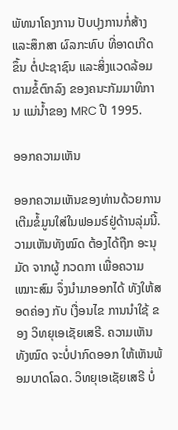ພັທນາໂຄງການ ປັບປຸງການກໍ່ສ້າງ ແລະສຶກສາ ຜົລກະທົບ ທີ່ອາດເກີດຂຶ້ນ ຕໍ່ປະຊາຊົນ ແລະສິ່ງແວດລ້ອມ ຕາມຂໍ້ຕົກລົງ ຂອງຄນະກັມມາທິການ ແມ່ນໍ້າຂອງ MRC ປີ 1995.

ອອກຄວາມເຫັນ

ອອກຄວາມເຫັນຂອງທ່ານດ້ວຍການເຕີມຂໍ້ມູນໃສ່ໃນຟອມຣ໌ຢູ່ດ້ານລຸ່ມນີ້. ວາມເຫັນທັງໝົດ ຕ້ອງໄດ້ຖືກ ອະນຸມັດ ຈາກຜູ້ ກວດກາ ເພື່ອຄວາມເໝາະສົມ ຈຶ່ງນໍາມາອອກໄດ້ ທັງໃຫ້ສອດຄ່ອງ ກັບ ເງື່ອນໄຂ ການນຳໃຊ້ ຂອງ ວິທຍຸເອເຊັຍເສຣີ. ຄວາມເຫັນທັງໝົດ ຈະບໍ່ປາກົດອອກ ໃຫ້ເຫັນພ້ອມບາດໂລດ. ວິທຍຸເອເຊັຍເສຣີ ບໍ່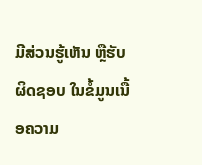ມີສ່ວນຮູ້ເຫັນ ຫຼືຮັບຜິດຊອບ ໃນຂໍ້ມູນເນື້ອຄວາມ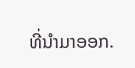ທີ່ນໍາມາອອກ.